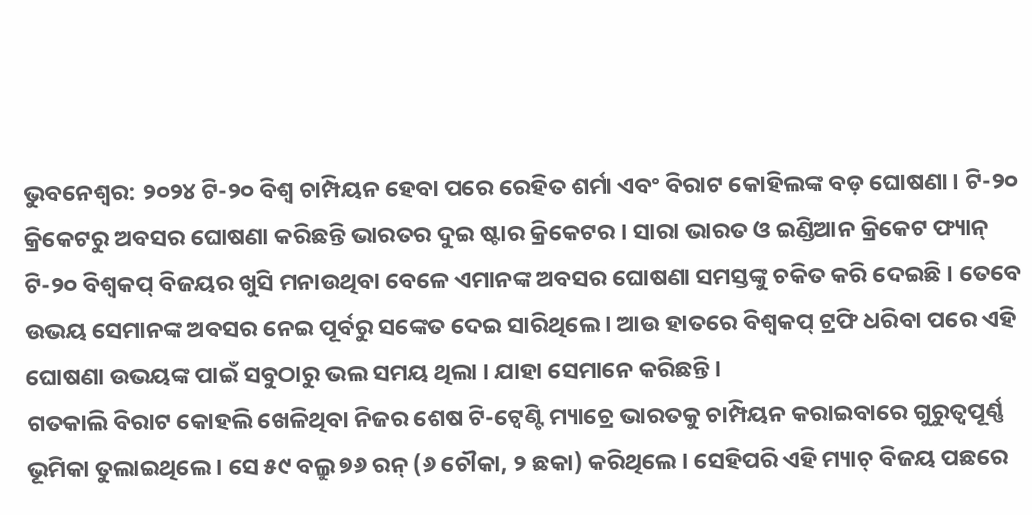ଭୁବନେଶ୍ବର: ୨୦୨୪ ଟି-୨୦ ବିଶ୍ବ ଚାମ୍ପିୟନ ହେବା ପରେ ରେହିତ ଶର୍ମା ଏବଂ ବିରାଟ କୋହିଲଙ୍କ ବଡ଼ ଘୋଷଣା । ଟି-୨୦ କ୍ରିକେଟରୁ ଅବସର ଘୋଷଣା କରିଛନ୍ତି ଭାରତର ଦୁଇ ଷ୍ଟାର କ୍ରିକେଟର । ସାରା ଭାରତ ଓ ଇଣ୍ଡିଆନ କ୍ରିକେଟ ଫ୍ୟାନ୍ ଟି-୨୦ ବିଶ୍ବକପ୍ ବିଜୟର ଖୁସି ମନାଉଥିବା ବେଳେ ଏମାନଙ୍କ ଅବସର ଘୋଷଣା ସମସ୍ତଙ୍କୁ ଚକିତ କରି ଦେଇଛି । ତେବେ ଉଭୟ ସେମାନଙ୍କ ଅବସର ନେଇ ପୂର୍ବରୁ ସଙ୍କେତ ଦେଇ ସାରିଥିଲେ । ଆଉ ହାତରେ ବିଶ୍ବକପ୍ ଟ୍ରଫି ଧରିବା ପରେ ଏହି ଘୋଷଣା ଉଭୟଙ୍କ ପାଇଁ ସବୁଠାରୁ ଭଲ ସମୟ ଥିଲା । ଯାହା ସେମାନେ କରିଛନ୍ତି ।
ଗତକାଲି ବିରାଟ କୋହଲି ଖେଳିଥିବା ନିଜର ଶେଷ ଟି-ଟ୍ୱେଣ୍ଟି ମ୍ୟାଚ୍ରେ ଭାରତକୁ ଚାମ୍ପିୟନ କରାଇବାରେ ଗୁରୁତ୍ୱପୂର୍ଣ୍ଣ ଭୂମିକା ତୁଲାଇଥିଲେ । ସେ ୫୯ ବଲ୍ରୁ ୭୬ ରନ୍ (୬ ଚୌକା, ୨ ଛକା) କରିଥିଲେ । ସେହିପରି ଏହି ମ୍ୟାଚ୍ ବିଜୟ ପଛରେ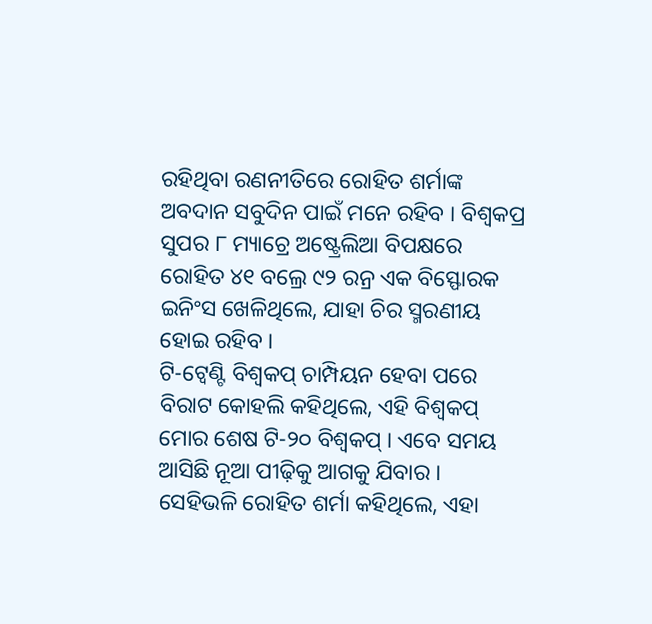ରହିଥିବା ରଣନୀତିରେ ରୋହିତ ଶର୍ମାଙ୍କ ଅବଦାନ ସବୁଦିନ ପାଇଁ ମନେ ରହିବ । ବିଶ୍ୱକପ୍ର ସୁପର ୮ ମ୍ୟାଚ୍ରେ ଅଷ୍ଟ୍ରେଲିଆ ବିପକ୍ଷରେ ରୋହିତ ୪୧ ବଲ୍ରେ ୯୨ ରନ୍ର ଏକ ବିସ୍ଫୋରକ ଇନିଂସ ଖେଳିଥିଲେ, ଯାହା ଚିର ସ୍ମରଣୀୟ ହୋଇ ରହିବ ।
ଟି-ଟ୍ୱେଣ୍ଟି ବିଶ୍ୱକପ୍ ଚାମ୍ପିୟନ ହେବା ପରେ ବିରାଟ କୋହଲି କହିଥିଲେ, ଏହି ବିଶ୍ୱକପ୍ ମୋର ଶେଷ ଟି-୨୦ ବିଶ୍ୱକପ୍ । ଏବେ ସମୟ ଆସିଛି ନୂଆ ପୀଢ଼ିକୁ ଆଗକୁ ଯିବାର ।
ସେହିଭଳି ରୋହିତ ଶର୍ମା କହିଥିଲେ, ଏହା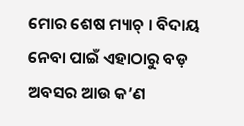ମୋର ଶେଷ ମ୍ୟାଚ୍ । ବିଦାୟ ନେବା ପାଇଁ ଏହାଠାରୁ ବଡ଼ ଅବସର ଆଉ କ’ଣ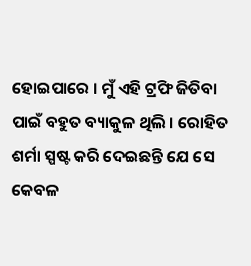ହୋଇପାରେ । ମୁଁ ଏହି ଟ୍ରଫି ଜିତିବା ପାଇଁ ବହୁତ ବ୍ୟାକୁଳ ଥିଲି । ରୋହିତ ଶର୍ମା ସ୍ପଷ୍ଟ କରି ଦେଇଛନ୍ତି ଯେ ସେ କେବଳ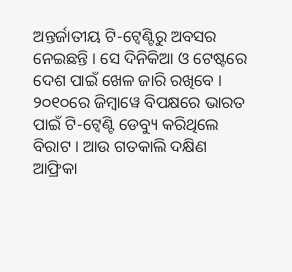ଅନ୍ତର୍ଜାତୀୟ ଟି-ଟ୍ୱେଣ୍ଟିରୁ ଅବସର ନେଇଛନ୍ତି । ସେ ଦିନିକିଆ ଓ ଟେଷ୍ଟରେ ଦେଶ ପାଇଁ ଖେଳ ଜାରି ରଖିବେ ।
୨୦୧୦ରେ ଜିମ୍ବାୱେ ବିପକ୍ଷରେ ଭାରତ ପାଇଁ ଟି-ଟ୍ୱେଣ୍ଟି ଡେବ୍ୟୁ କରିଥିଲେ ବିରାଟ । ଆଉ ଗତକାଲି ଦକ୍ଷିଣ ଆଫ୍ରିକା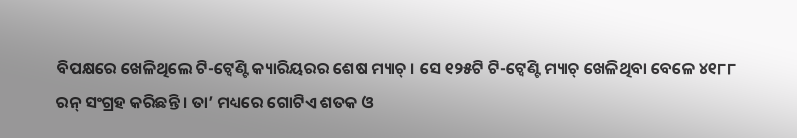ବିପକ୍ଷରେ ଖେଳିଥିଲେ ଟି-ଟ୍ୱେଣ୍ଟି କ୍ୟାରିୟରର ଶେଷ ମ୍ୟାଚ୍ । ସେ ୧୨୫ଟି ଟି-ଟ୍ୱେଣ୍ଟି ମ୍ୟାଚ୍ ଖେଳିଥିବା ବେଳେ ୪୧୮୮ ରନ୍ ସଂଗ୍ରହ କରିଛନ୍ତି । ତା’ ମଧ୍ୟରେ ଗୋଟିଏ ଶତକ ଓ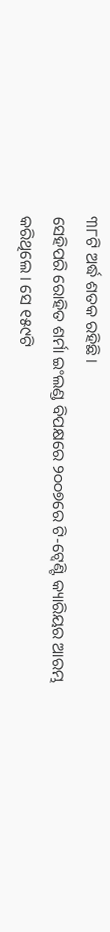୩୮ଟି ଅର୍ଦ୍ଧ ଶତକ ରହିଛି ।
ସେହିପରି ରୋହିତ ଶର୍ମା ଇଂଲଣ୍ଡ ବିପକ୍ଷରେ ୨୦୦୭ରେ ଟି-ଟ୍ୱେଣ୍ଟି କ୍ୟାରିୟର ଆରମ୍ଭ କରିଥିଲେ । ସେ ୧୫୯ଟି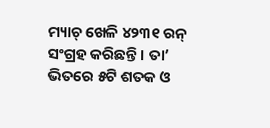ମ୍ୟାଚ୍ ଖେଳି ୪୨୩୧ ରନ୍ ସଂଗ୍ରହ କରିଛନ୍ତି । ତା’ ଭିତରେ ୫ଟି ଶତକ ଓ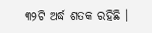୩୨ଟି ଅର୍ଦ୍ଧ ଶତକ ରହିଛି ।